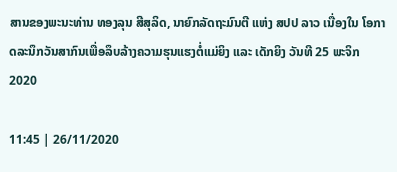ສານຂອງພະນະທ່ານ ທອງລຸນ ສີສຸລິດ, ນາຍົກລັດຖະມົນຕີ ແຫ່ງ ສປປ ລາວ ເນື່ອງໃນ ໂອກາດລະນຶກວັນສາກົນເພື່ອລຶບລ້າງຄວາມຮຸນແຮງຕໍ່ແມ່ຍິງ ແລະ ເດັກຍິງ ວັນທີ 25 ພະຈິກ 2020

11:45 | 26/11/2020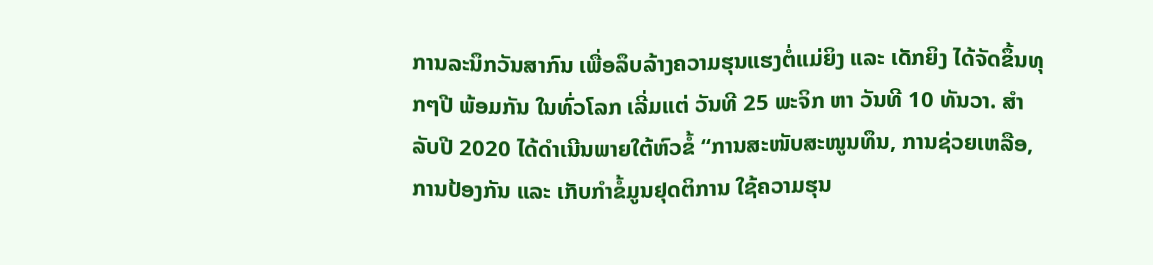ການລະນຶກວັນສາກົນ ເພື່ອລຶບລ້າງຄວາມຮຸນແຮງຕໍ່ແມ່ຍິງ ແລະ ເດັກຍິງ ໄດ້ຈັດຂຶ້ນທຸກໆປີ ພ້ອມກັນ ໃນທົ່ວໂລກ ເລີ່ມແຕ່ ວັນທີ 25 ພະຈິກ ຫາ ວັນທີ 10 ທັນວາ. ສຳລັບປີ 2020 ໄດ້ດຳເນີນພາຍໃຕ້ຫົວຂໍ້ “ການສະໜັບສະໜູນທຶນ, ການຊ່ວຍເຫລືອ, ການປ້ອງກັນ ແລະ ເກັບກຳຂໍ້ມູນຢຸດຕິການ ໃຊ້ຄວາມຮຸນ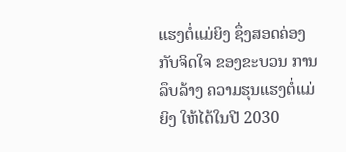ແຮງຕໍ່ແມ່ຍິງ ຊຶ່ງສອດຄ່ອງກັບຈິດໃຈ ຂອງຂະບວນ ການລຶບລ້າງ ຄວາມຮຸນແຮງຕໍ່ແມ່ຍິງ ໃຫ້ໄດ້ໃນປີ 2030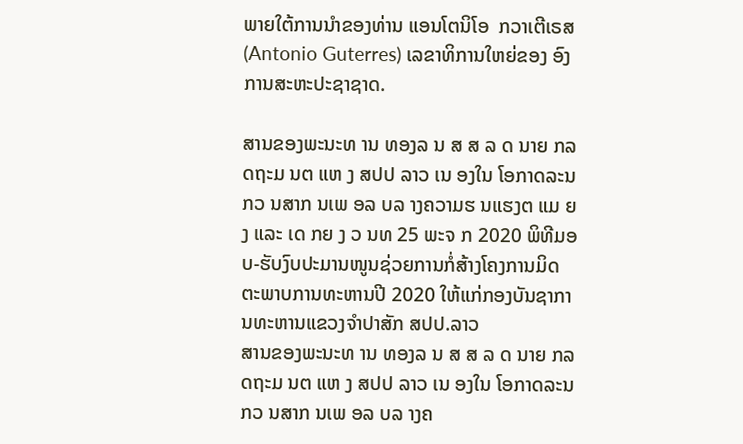ພາຍໃຕ້ການນຳຂອງທ່ານ ແອນໂຕນິໂອ  ກວາເຕີເຣສ (Antonio Guterres) ເລຂາທິການໃຫຍ່ຂອງ ອົງການສະຫະປະຊາຊາດ.

ສານຂອງພະນະທ ານ ທອງລ ນ ສ ສ ລ ດ ນາຍ ກລ ດຖະມ ນຕ ແຫ ງ ສປປ ລາວ ເນ ອງໃນ ໂອກາດລະນ ກວ ນສາກ ນເພ ອລ ບລ າງຄວາມຮ ນແຮງຕ ແມ ຍ ງ ແລະ ເດ ກຍ ງ ວ ນທ 25 ພະຈ ກ 2020 ພິທີມອບ-ຮັບງົບປະມານໜູນຊ່ວຍການກໍ່ສ້າງໂຄງການມິດຕະພາບການທະຫານປີ 2020 ໃຫ້ແກ່ກອງບັນຊາການທະຫານແຂວງຈໍາປາສັກ ສປປ.ລາວ
ສານຂອງພະນະທ ານ ທອງລ ນ ສ ສ ລ ດ ນາຍ ກລ ດຖະມ ນຕ ແຫ ງ ສປປ ລາວ ເນ ອງໃນ ໂອກາດລະນ ກວ ນສາກ ນເພ ອລ ບລ າງຄ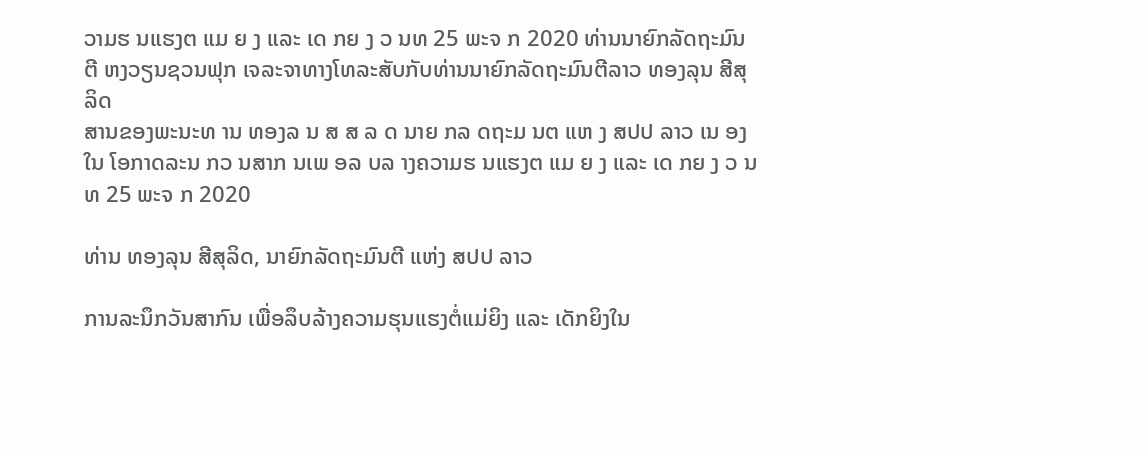ວາມຮ ນແຮງຕ ແມ ຍ ງ ແລະ ເດ ກຍ ງ ວ ນທ 25 ພະຈ ກ 2020 ທ່ານນາຍົກລັດຖະມົນຕີ ຫງວຽນຊວນຟຸກ ເຈລະຈາທາງໂທລະສັບກັບທ່ານນາຍົກລັດຖະມົນຕີລາວ ທອງລຸນ ສີສຸລິດ
ສານຂອງພະນະທ ານ ທອງລ ນ ສ ສ ລ ດ ນາຍ ກລ ດຖະມ ນຕ ແຫ ງ ສປປ ລາວ ເນ ອງໃນ ໂອກາດລະນ ກວ ນສາກ ນເພ ອລ ບລ າງຄວາມຮ ນແຮງຕ ແມ ຍ ງ ແລະ ເດ ກຍ ງ ວ ນທ 25 ພະຈ ກ 2020

ທ່ານ ທອງລຸນ ສີສຸລິດ, ນາຍົກລັດຖະມົນຕີ ແຫ່ງ ສປປ ລາວ

ການລະນຶກວັນສາກົນ ເພື່ອລຶບລ້າງຄວາມຮຸນແຮງຕໍ່ແມ່ຍິງ ແລະ ເດັກຍິງໃນ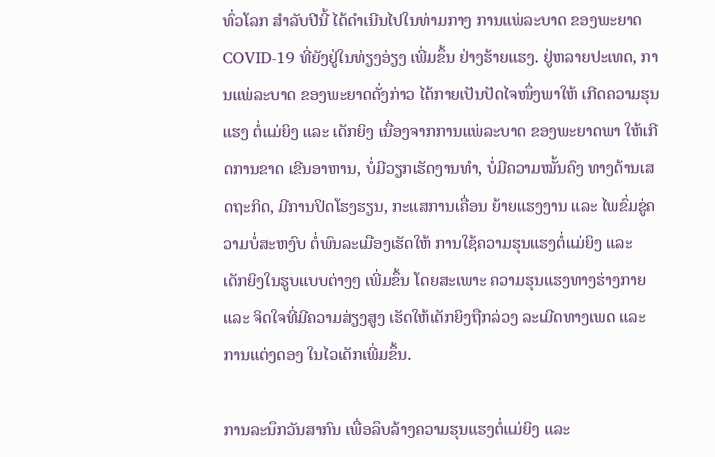ທົ່ວໂລກ ສຳລັບປີນີ້ ໄດ້ດຳເນີນໄປໃນທ່າມກາງ ການແພ່ລະບາດ ຂອງພະຍາດ COVID-19 ທີ່ຍັງຢູ່ໃນທ່ຽງອ່ຽງ ເພີ່ມຂຶ້ນ ຢ່າງຮ້າຍແຮງ. ຢູ່ຫລາຍປະເທດ, ການແພ່ລະບາດ ຂອງພະຍາດດັ່ງກ່າວ ໄດ້ກາຍເປັນປັດໄຈໜຶ່ງພາໃຫ້ ເກີດຄວາມຮຸນແຮງ ຕໍ່ແມ່ຍິງ ແລະ ເດັກຍິງ ເນື່ອງຈາກການແພ່ລະບາດ ຂອງພະຍາດພາ ໃຫ້ເກີດການຂາດ ເຂີນອາຫານ, ບໍ່ມີວຽກເຮັດງານທຳ, ບໍ່ມີຄວາມໝັ້ນຄົງ ທາງດ້ານເສດຖະກິດ, ມີການປິດໂຮງຮຽນ, ກະແສການເຄື່ອນ ຍ້າຍແຮງງານ ແລະ ໄພຂົ່ມຂູ່ຄວາມບໍ່ສະຫງົບ ຕໍ່ພົນລະເມືອງເຮັດໃຫ້ ການໃຊ້ຄວາມຮຸນແຮງຕໍ່ແມ່ຍິງ ແລະ ເດັກຍິງໃນຮູບແບບຕ່າງໆ ເພີ່ມຂຶ້ນ ໂດຍສະເພາະ ຄວາມຮຸນແຮງທາງຮ່າງກາຍ ແລະ ຈິດໃຈທີ່ມີຄວາມສ່ຽງສູງ ເຮັດໃຫ້ເດັກຍິງຖືກລ່ວງ ລະເມີດທາງເພດ ແລະ ການແຕ່ງດອງ ໃນໄວເດັກເພີ່ມຂຶ້ນ.

ການລະນຶກວັນສາກົນ ເພື່ອລຶບລ້າງຄວາມຮຸນແຮງຕໍ່ແມ່ຍິງ ແລະ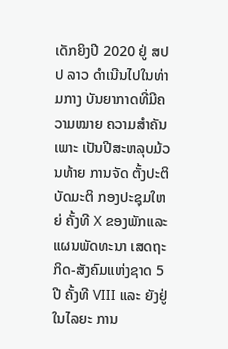ເດັກຍິງປີ 2020 ຢູ່ ສປປ ລາວ ດຳເນີນໄປໃນທ່າມກາງ ບັນຍາກາດທີ່ມີຄວາມໝາຍ ຄວາມສຳຄັນເພາະ ເປັນປີສະຫລຸບມ້ວນທ້າຍ ການຈັດ ຕັ້ງປະຕິບັດມະຕິ ກອງປະຊຸມໃຫຍ່ ຄັ້ງທີ X ຂອງພັກແລະ ແຜນພັດທະນາ ເສດຖະກິດ-ສັງຄົມແຫ່ງຊາດ 5 ປີ ຄັ້ງທີ VIII ແລະ ຍັງຢູ່ໃນໄລຍະ ການ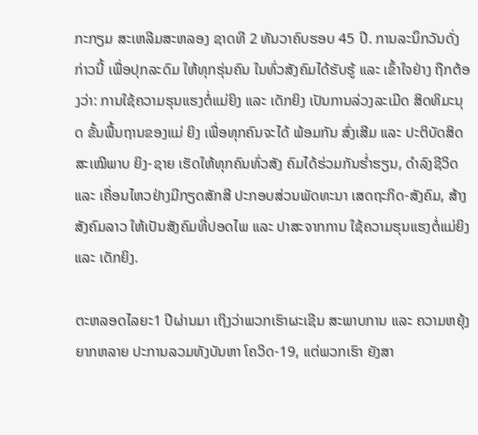ກະກຽມ ສະເຫລີມສະຫລອງ ຊາດທີ 2 ທັນວາຄົບຮອບ 45 ປີ. ການລະນຶກວັນດັ່ງກ່າວນີ້ ເພື່ອປຸກລະດົມ ໃຫ້ທຸກຮຸ່ນຄົນ ໃນທົ່ວສັງຄົມໄດ້ຮັບຮູ້ ແລະ ເຂົ້າໃຈຢ່າງ ຖືກຕ້ອງວ່າ: ການໃຊ້ຄວາມຮຸນແຮງຕໍ່ແມ່ຍິງ ແລະ ເດັກຍິງ ເປັນການລ່ວງລະເມີດ ສິດທິມະນຸດ ຂັ້ນພື້ນຖານຂອງແມ່ ຍິງ ເພື່ອທຸກຄົນຈະໄດ້ ພ້ອມກັນ ສົ່ງເສີມ ແລະ ປະຕິບັດສິດສະເໝີພາບ ຍິງ-ຊາຍ ເຮັດໃຫ້ທຸກຄົນທົ່ວສັງ ຄົມໄດ້ຮ່ວມກັນຮ່ຳຮຽນ, ດໍາລົງຊີວິດ ແລະ ເຄື່ອນໄຫວຢ່າງມີກຽດສັກສີ ປະກອບສ່ວນພັດທະນາ ເສດຖະກິດ-ສັງຄົມ, ສ້າງສັງຄົມລາວ ໃຫ້ເປັນສັງຄົມທີ່ປອດໄພ ແລະ ປາສະຈາກການ ໃຊ້ຄວາມຮຸນແຮງຕໍ່ແມ່ຍິງ ແລະ ເດັກຍິງ.

ຕະຫລອດໄລຍະ1 ປີຜ່ານມາ ເຖິງວ່າພວກເຮົາຜະເຊີນ ສະພາບການ ແລະ ຄວາມຫຍຸ້ງຍາກຫລາຍ ປະການລວມທັງບັນຫາ ໂຄວິດ-19, ແຕ່ພວກເຮົາ ຍັງສາ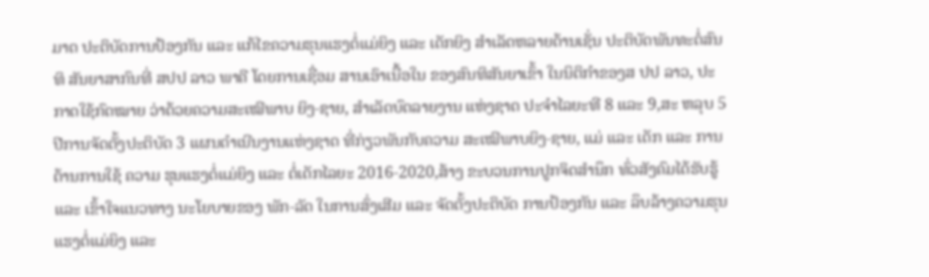ມາດ ປະຕິບັດການປ້ອງກັນ ແລະ ແກ້ໄຂຄວາມຮຸນແຮງຕໍ່ແມ່ຍິງ ແລະ ເດັກຍິງ ສຳເລັດຫລາຍດ້ານເຊັ່ນ ປະຕິບັດພັນທະຕໍ່ສົນທິ ສັນຍາສາກົນທີ່ ສປປ ລາວ ພາຄີ ໂດຍການເຊື່ອມ ສານເອົາເນື້ອໃນ ຂອງສົນທິສັນຍາເຂົ້າ ໃນນິຕິກຳຂອງສ ປປ ລາວ, ປະກາດໃຊ້ກົດໝາຍ ວ່າດ້ວຍຄວາມສະເໝີພາບ ຍິງ-ຊາຍ, ສຳເລັດບົດລາຍງານ ແຫ່ງຊາດ ປະຈຳໄລຍະທີ 8 ແລະ 9,ສະ ຫລຸບ 5 ປີການຈັດຕັ້ງປະຕິບັດ 3 ແຜນດຳເນີນງານແຫ່ງຊາດ ທີ່ກ່ຽວພັນກັບຄວາມ ສະເໝີພາບຍິງ-ຊາຍ, ແມ່ ແລະ ເດັກ ແລະ ການຕ້ານການໃຊ້ ຄວາມ ຮຸນແຮງຕໍ່ແມ່ຍິງ ແລະ ຕໍ່ເດັກໄລຍະ 2016-2020,ສ້າງ ຂະບວນການປູກຈິດສຳນຶກ ທົ່ວສັງຄົມໄດ້ຮັບຮູ້ ແລະ ເຂົ້າໃຈແນວທາງ ນະໂຍບາຍຂອງ ພັກ-ລັດ ໃນການສົ່ງເສີມ ແລະ ຈັດຕັ້ງປະຕິບັດ ການປ້ອງກັນ ແລະ ລຶບລ້າງຄວາມຮຸນແຮງຕໍ່ແມ່ຍິງ ແລະ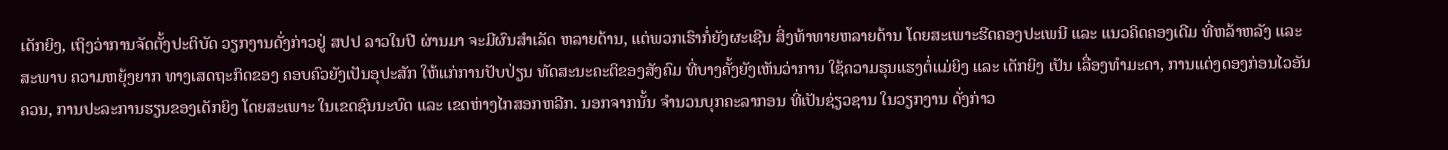ເດັກຍິງ, ເຖິງວ່າການຈັດຕັ້ງປະຕິບັດ ວຽກງານດັ່ງກ່າວຢູ່ ສປປ ລາວໃນປີ ຜ່ານມາ ຈະມີຜົນສຳເລັດ ຫລາຍດ້ານ, ແຕ່ພວກເຮົາກໍ່ຍັງຜະເຊີນ ສິ່ງທ້າທາຍຫລາຍດ້ານ ໂດຍສະເພາະຮີດຄອງປະເພນີ ແລະ ແນວຄິດຄອງເດີມ ທີ່ຫລ້າຫລັງ ແລະ ສະພາບ ຄວາມຫຍຸ້ງຍາກ ທາງເສດຖະກິດຂອງ ຄອບຄົວຍັງເປັນອຸປະສັກ ໃຫ້ແກ່ການປັບປ່ຽນ ທັດສະນະຄະຕິຂອງສັງຄົມ ທີ່ບາງຄັ້ງຍັງເຫັນວ່າການ ໃຊ້ຄວາມຮຸນແຮງຕໍ່ແມ່ຍິງ ແລະ ເດັກຍິງ ເປັນ ເລື່ອງທຳມະດາ, ການແຕ່ງດອງກ່ອນໄວອັນຄວນ, ການປະລະການຮຽນຂອງເດັກຍິງ ໂດຍສະເພາະ ໃນເຂດຊົນນະບົດ ແລະ ເຂດຫ່າງໄກສອກຫລີກ. ນອກຈາກນັ້ນ ຈໍານວນບຸກຄະລາກອນ ທີ່ເປັນຊ່ຽວຊານ ໃນວຽກງານ ດັ່ງກ່າວ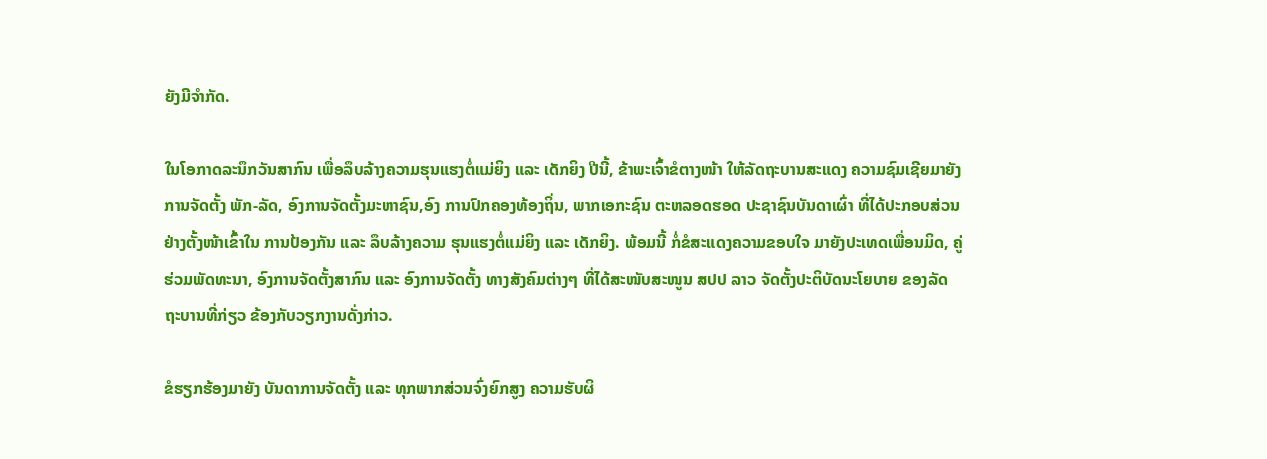ຍັງມີຈຳກັດ.

ໃນໂອກາດລະນຶກວັນສາກົນ ເພື່ອລຶບລ້າງຄວາມຮຸນແຮງຕໍ່ແມ່ຍິງ ແລະ ເດັກຍິງ ປີນີ້, ຂ້າພະເຈົ້າຂໍຕາງໜ້າ ໃຫ້ລັດຖະບານສະແດງ ຄວາມຊົມເຊີຍມາຍັງ ການຈັດຕັ້ງ ພັກ-ລັດ, ອົງການຈັດຕັ້ງມະຫາຊົນ,ອົງ ການປົກຄອງທ້ອງຖິ່ນ, ພາກເອກະຊົນ ຕະຫລອດຮອດ ປະຊາຊົນບັນດາເຜົ່າ ທີ່ໄດ້ປະກອບສ່ວນ ຢ່າງຕັ້ງໜ້າເຂົ້າໃນ ການປ້ອງກັນ ແລະ ລຶບລ້າງຄວາມ ຮຸນແຮງຕໍ່ແມ່ຍິງ ແລະ ເດັກຍິງ. ພ້ອມນີ້ ກໍ່ຂໍສະແດງຄວາມຂອບໃຈ ມາຍັງປະເທດເພື່ອນມິດ, ຄູ່ຮ່ວມພັດທະນາ, ອົງການຈັດຕັ້ງສາກົນ ແລະ ອົງການຈັດຕັ້ງ ທາງສັງຄົມຕ່າງໆ ທີ່ໄດ້ສະໜັບສະໜູນ ສປປ ລາວ ຈັດຕັ້ງປະຕິບັດນະໂຍບາຍ ຂອງລັດຖະບານທີ່ກ່ຽວ ຂ້ອງກັບວຽກງານດັ່ງກ່າວ.

ຂໍຮຽກຮ້ອງມາຍັງ ບັນດາການຈັດຕັ້ງ ແລະ ທຸກພາກສ່ວນຈົ່ງຍົກສູງ ຄວາມຮັບຜິ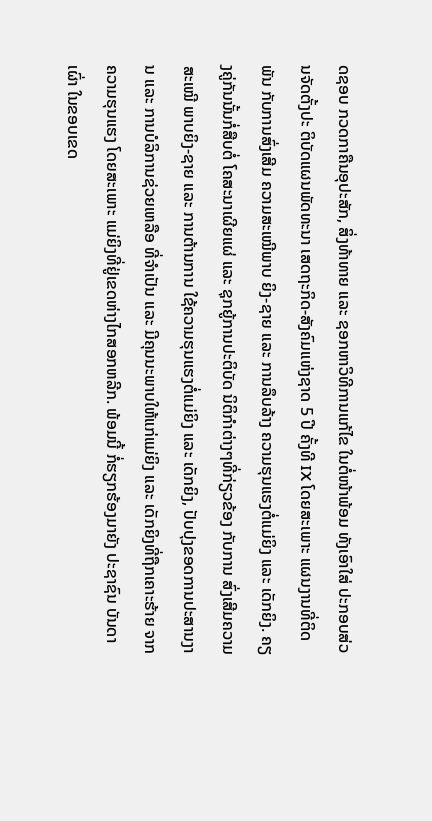ດຊອບ ກວດກາຄືນອຸປະສັກ, ສິ່ງທ້າທາຍ ແລະ ຊອກຫາວິທີການແກ້ໄຂ ໃນຕໍ່ໜ້າພ້ອມ ທັງເອົາໃສ່ ປະກອບສ່ວນຈັດຕັ້ງປະ ຕິບັດແຜນພັດທະນາ ເສດຖະກິດ-ສັງຄົມແຫ່ງຊາດ 5 ປີ ຄັ້ງທີ IX ໂດຍສະເພາະ ແຜນງານທີ່ຕິດພັນ ກັບການສົ່ງເສີມ ຄວາມສະເໝີພາບ ຍິງ-ຊາຍ ແລະ ການລຶບລ້າງ ຄວາມຮຸນແຮງຕໍ່ແມ່ຍິງ ແລະ ເດັກຍິງ. ຄຽງຄູ່ກັນນັ້ນກໍ່ສືບຕໍ່ ໂຄສະນາເຜີຍແຜ່ ແລະ ຊຸກຍູ້ການປະຕິບັດ ນິຕິກຳຕ່າງໆທີ່ກ່ຽວຂ້ອງ ກັບການ ສົ່ງເສີມຄວາມສະເໝີ ພາບຍິງ-ຊາຍ ແລະ ການຕ້ານການ ໃຊ້ຄວາມຮຸນແຮງຕໍ່ແມ່ຍິງ ແລະ ເດັກຍິງ, ປັບປຸງຂອດການປະສານງານ ແລະ ການບໍລິການຊ່ວຍເຫລືອ ທີ່ຈຳເປັນ ແລະ ມີຄຸນນະພາບໃຫ້ແກ່ແມ່ຍິງ ແລະ ເດັກຍິງທີ່ຖືກເຄາະຮ້າຍ ຈາກຄວາມຮຸນແຮງ ໂດຍສະເພາະ ແມ່ຍິງທີ່ຢູ່ເຂດຫ່າງໄກສອກຫລີກ. ພ້ອມນີ້ ກໍ່ຮຽກຮ້ອງມາຍັງ ປະຊາຊົນ ບັນດາເຜົ່າ ໃນຂອບເຂດ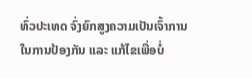ທົ່ວປະເທດ ຈົ່ງຍົກສູງຄວາມເປັນເຈົ້າການ ໃນການປ້ອງກັນ ແລະ ແກ້ໄຂເພື່ອບໍ່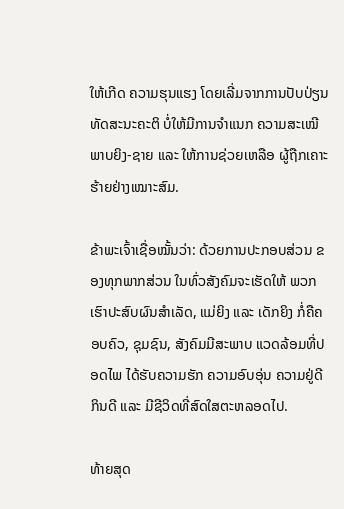ໃຫ້ເກີດ ຄວາມຮຸນແຮງ ໂດຍເລີ່ມຈາກການປັບປ່ຽນ ທັດສະນະຄະຕິ ບໍ່ໃຫ້ມີການຈຳແນກ ຄວາມສະເໝີພາບຍິງ-ຊາຍ ແລະ ໃຫ້ການຊ່ວຍເຫລືອ ຜູ້ຖືກເຄາະຮ້າຍຢ່າງເໝາະສົມ.

ຂ້າພະເຈົ້າເຊື່ອໝັ້ນວ່າ: ດ້ວຍການປະກອບສ່ວນ ຂອງທຸກພາກສ່ວນ ໃນທົ່ວສັງຄົມຈະເຮັດໃຫ້ ພວກເຮົາປະສົບຜົນສຳເລັດ, ແມ່ຍິງ ແລະ ເດັກຍິງ ກໍ່ຄືຄອບຄົວ, ຊຸມຊົນ, ສັງຄົມມີສະພາບ ແວດລ້ອມທີ່ປອດໄພ ໄດ້ຮັບຄວາມຮັກ ຄວາມອົບອຸ່ນ ຄວາມຢູ່ດີກິນດີ ແລະ ມີຊີວິດທີ່ສົດໃສຕະຫລອດໄປ.

ທ້າຍສຸດ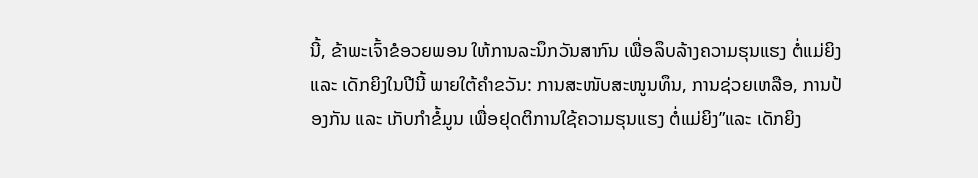ນີ້, ຂ້າພະເຈົ້າຂໍອວຍພອນ ໃຫ້ການລະນຶກວັນສາກົນ ເພື່ອລຶບລ້າງຄວາມຮຸນແຮງ ຕໍ່ແມ່ຍິງ ແລະ ເດັກຍິງໃນປີນີ້ ພາຍໃຕ້ຄຳຂວັນ: ການສະໜັບສະໜູນທຶນ, ການຊ່ວຍເຫລືອ, ການປ້ອງກັນ ແລະ ເກັບກຳຂໍ້ມູນ ເພື່ອຢຸດຕິການໃຊ້ຄວາມຮຸນແຮງ ຕໍ່ແມ່ຍິງ”ແລະ ເດັກຍິງ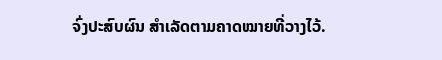ຈົ່ງປະສົບຜົນ ສຳເລັດຕາມຄາດໝາຍທີ່ວາງໄວ້.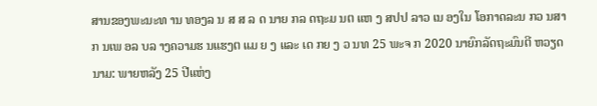ສານຂອງພະນະທ ານ ທອງລ ນ ສ ສ ລ ດ ນາຍ ກລ ດຖະມ ນຕ ແຫ ງ ສປປ ລາວ ເນ ອງໃນ ໂອກາດລະນ ກວ ນສາກ ນເພ ອລ ບລ າງຄວາມຮ ນແຮງຕ ແມ ຍ ງ ແລະ ເດ ກຍ ງ ວ ນທ 25 ພະຈ ກ 2020 ນາຍົກລັດຖະມົນຕີ ຫວຽດນາມ: ພາຍຫລັງ 25 ປີແຫ່ງ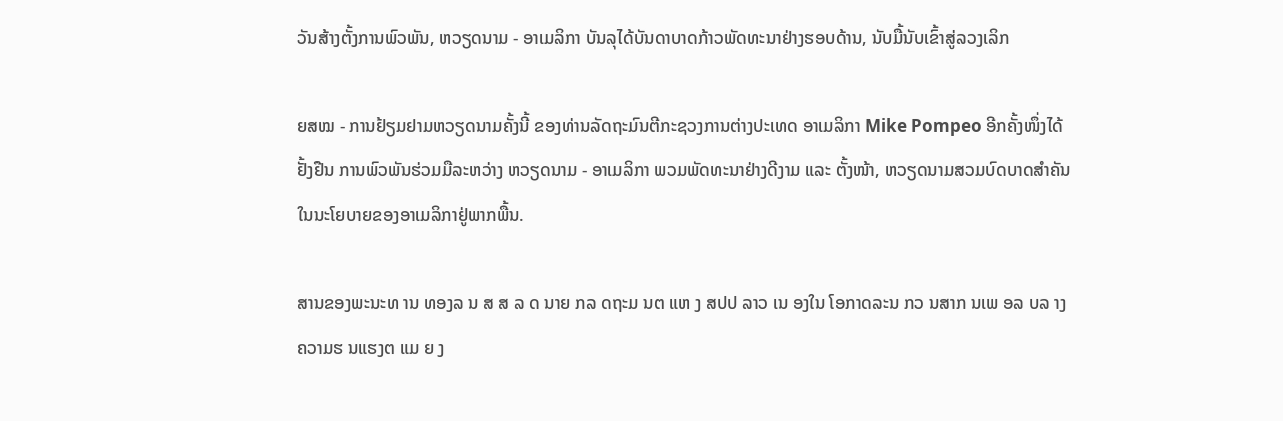ວັນສ້າງຕັ້ງການພົວພັນ, ຫວຽດນາມ - ອາເມລິກາ ບັນລຸໄດ້ບັນດາບາດກ້າວພັດທະນາຢ່າງຮອບດ້ານ, ນັບມື້ນັບເຂົ້າສູ່ລວງເລິກ

ຍສໝ - ການຢ້ຽມຢາມຫວຽດນາມຄັ້ງນີ້ ຂອງທ່ານລັດຖະມົນຕີກະຊວງການຕ່າງປະເທດ ອາເມລິກາ Mike Pompeo ອີກຄັ້ງໜຶ່ງໄດ້ຢັ້ງຢືນ ການພົວພັນຮ່ວມມືລະຫວ່າງ ຫວຽດນາມ - ອາເມລິກາ ພວມພັດທະນາຢ່າງດີງາມ ແລະ ຕັ້ງໜ້າ, ຫວຽດນາມສວມບົດບາດສຳຄັນໃນນະໂຍບາຍຂອງອາເມລິກາຢູ່ພາກພື້ນ.

ສານຂອງພະນະທ ານ ທອງລ ນ ສ ສ ລ ດ ນາຍ ກລ ດຖະມ ນຕ ແຫ ງ ສປປ ລາວ ເນ ອງໃນ ໂອກາດລະນ ກວ ນສາກ ນເພ ອລ ບລ າງຄວາມຮ ນແຮງຕ ແມ ຍ ງ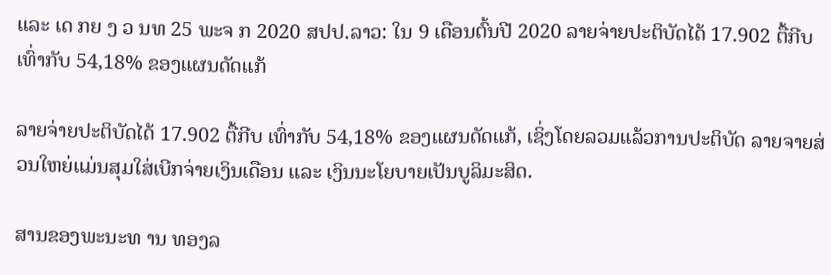ແລະ ເດ ກຍ ງ ວ ນທ 25 ພະຈ ກ 2020 ສປປ.ລາວ: ໃນ 9 ເດືອນຕົ້ນປີ 2020 ລາຍຈ່າຍປະຕິບັດໄດ້ 17.902 ຕື້ກີບ ເທົ່າກັບ 54,18% ຂອງແຜນດັດແກ້

ລາຍຈ່າຍປະຕິບັດໄດ້ 17.902 ຕື້ກີບ ເທົ່າກັບ 54,18% ຂອງແຜນດັດແກ້, ເຊິ່ງໂດຍລວມແລ້ວການປະຕິບັດ ລາຍຈາຍສ່ວນໃຫຍ່ແມ່ນສຸມໃສ່ເບີກຈ່າຍເງິນເດືອນ ແລະ ເງິນນະໂຍບາຍເປັນບູລິມະສິດ.

ສານຂອງພະນະທ ານ ທອງລ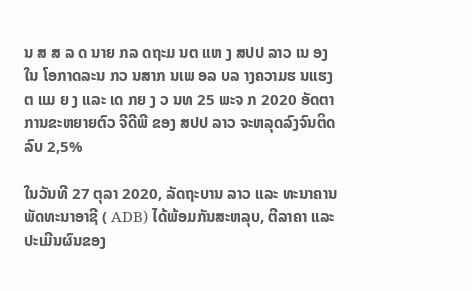ນ ສ ສ ລ ດ ນາຍ ກລ ດຖະມ ນຕ ແຫ ງ ສປປ ລາວ ເນ ອງໃນ ໂອກາດລະນ ກວ ນສາກ ນເພ ອລ ບລ າງຄວາມຮ ນແຮງຕ ແມ ຍ ງ ແລະ ເດ ກຍ ງ ວ ນທ 25 ພະຈ ກ 2020 ອັດຕາການຂະຫຍາຍຕົວ ຈີດີພີ ຂອງ ສປປ ລາວ ຈະຫລຸດລົງຈົນຕິດລົບ 2,5%

ໃນວັນທີ 27 ຕຸລາ 2020, ລັດຖະບານ ລາວ ແລະ ທະນາຄານພັດທະນາອາຊີ ( ADB) ໄດ້ພ້ອມກັນສະຫລຸບ, ຕີລາຄາ ແລະ ປະເມີນຜົນຂອງ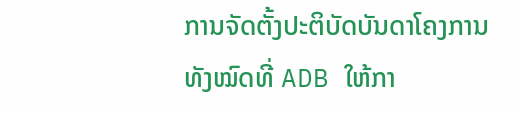ການຈັດຕັ້ງປະຕິບັດບັນດາໂຄງການທັງໝົດທີ່ ADB ໃຫ້ກາ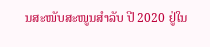ນສະໜັບສະໜູນສຳລັບ ປີ 2020 ຢູ່ໃນ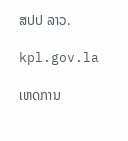ສປປ ລາວ.

kpl.gov.la

ເຫດການ